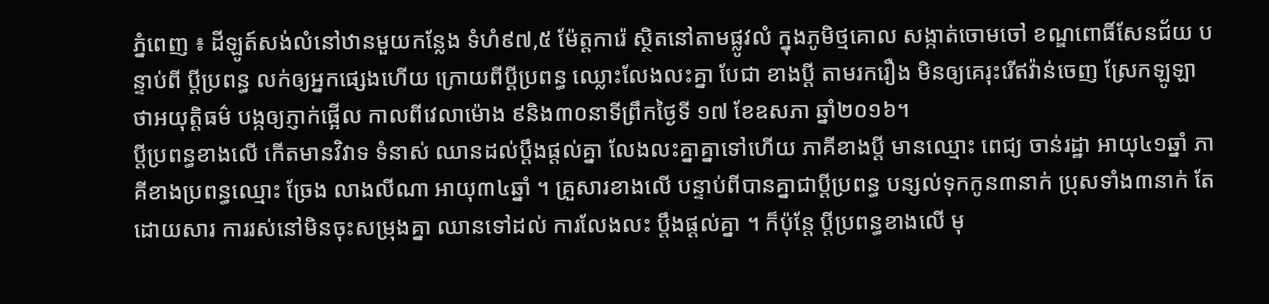ភ្នំពេញ ៖ ដីឡូត៍សង់លំនៅឋានមួយកន្លែង ទំហំ៩៧,៥ ម៉ែត្តការ៉េ ស្ថិតនៅតាមផ្លូវលំ ក្នុងភូមិថ្មគោល សង្កាត់ចោមចៅ ខណ្ឌពោធិ៍សែនជ័យ បន្ទាប់ពី ប្តីប្រពន្ធ លក់ឲ្យអ្នកផ្សេងហើយ ក្រោយពីប្តីប្រពន្ធ ឈ្លោះលែងលះគ្នា បែជា ខាងប្តី តាមរករឿង មិនឲ្យគេរុះរើឥវ៉ាន់ចេញ ស្រែកឡូឡា ថាអយុត្តិធម៌ បង្កឲ្យភ្ញាក់ផ្អើល កាលពីវេលាម៉ោង ៩និង៣០នាទីព្រឹកថ្ងៃទី ១៧ ខែឧសភា ឆ្នាំ២០១៦។
ប្តីប្រពន្ធខាងលើ កើតមានវិវាទ ទំនាស់ ឈានដល់ប្តឹងផ្តល់គ្នា លែងលះគ្នាគ្នាទៅហើយ ភាគីខាងប្តី មានឈ្មោះ ពេជ្យ ចាន់រដ្ឋា អាយុ៤១ឆ្នាំ ភាគីខាងប្រពន្ធឈ្មោះ ច្រែង លាងលីណា អាយុ៣៤ឆ្នាំ ។ គ្រួសារខាងលើ បន្ទាប់ពីបានគ្នាជាប្តីប្រពន្ធ បន្សល់ទុកកូន៣នាក់ ប្រុសទាំង៣នាក់ តែដោយសារ ការរស់នៅមិនចុះសម្រុងគ្នា ឈានទៅដល់ ការលែងលះ ប្តឹងផ្តល់គ្នា ។ ក៏ប៉ុន្តែ ប្តីប្រពន្ធខាងលើ មុ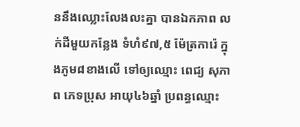ននឹងឈ្លោះលែងលះគ្នា បានឯកភាព លក់ដីមួយកន្លែង ទំហំ៩៧,៥ ម៉ែត្រការ៉េ ក្នុងភូម៨ខាងលើ ទៅឲ្យឈ្មោះ ពេជ្យ សុភាព ភេទប្រុស អាយុ៤៦ឆ្នាំ ប្រពន្ធឈ្មោះ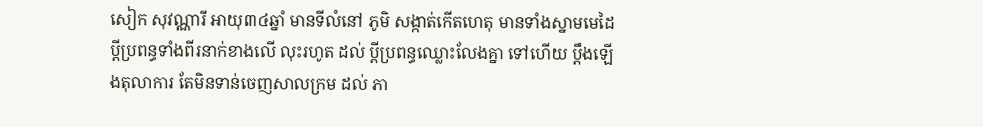សៀក សុវណ្ណារី អាយុ៣៤ឆ្នាំ មានទីលំនៅ ភូមិ សង្កាត់កើតហេតុ មានទាំងស្នាមមេដៃ ប្តីប្រពន្ធទាំងពីរនាក់ខាងលើ លុះរហូត ដល់ ប្តីប្រពន្ធឈ្លោះលែងគ្នា ទៅហើយ ប្តឹងឡើងតុលាការ តែមិនទាន់ចេញសាលក្រម ដល់ ភា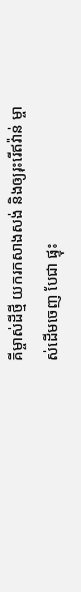គីម្ចាស់ដីថ្មី យករកសាងសង់ និងឲ្យរុះរើឥវ៉ាន់ ម្ចាស់ដើមចេញ បែជា ផ្ទុះ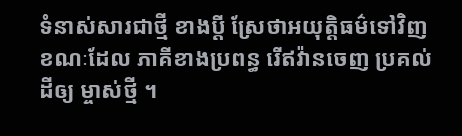ទំនាស់សារជាថ្មី ខាងប្តី ស្រែថាអយុត្តិធម៌ទៅវិញ ខណៈដែល ភាគីខាងប្រពន្ធ រើឥវ៉ានចេញ ប្រគល់ដីឲ្យ ម្ចាស់ថ្មី ។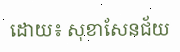ដោយ៖ សុខាសែនជ័យ